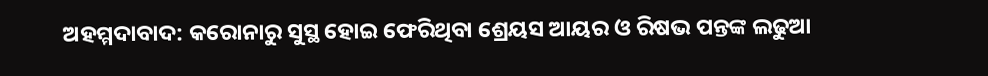ଅହମ୍ମଦାବାଦ: କରୋନାରୁ ସୁସ୍ଥ ହୋଇ ଫେରିଥିବା ଶ୍ରେୟସ ଆୟର ଓ ରିଷଭ ପନ୍ତଙ୍କ ଲଢୁଆ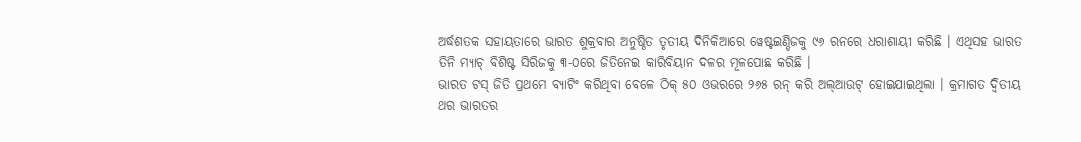ଅର୍ଦ୍ଧଶତକ ସହାୟତାରେ ଭାରତ ଶୁକ୍ରବାର ଅନୁଷ୍ଠିତ ତୃତୀୟ ଦିନିକିଆରେ ୱେଷ୍ଟଇଣ୍ଡିଜକୁ ୯୬ ରନରେ ଧରାଶାୟୀ କରିଛି । ଏଥିସହ ଭାରତ ତିନି ମ୍ୟାଚ୍ ବିଶିଷ୍ଟ ସିରିଜକୁ ୩-୦ରେ ଜିତିନେଇ କାରିବିୟାନ ଦଳର ମୂଳପୋଛ କରିଛି ।
ଭାରତ ଟସ୍ ଜିତି ପ୍ରଥମେ ବ୍ୟାଟିଂ କରିଥିବା ବେଳେ ଠିକ୍ ୫୦ ଓଭରରେ ୨୬୫ ରନ୍ କରି ଅଲ୍ଆଉଟ୍ ହୋଇଯାଇଥିଲା । କ୍ରମାଗତ ଦ୍ୱିତୀୟ ଥର ଭାରତର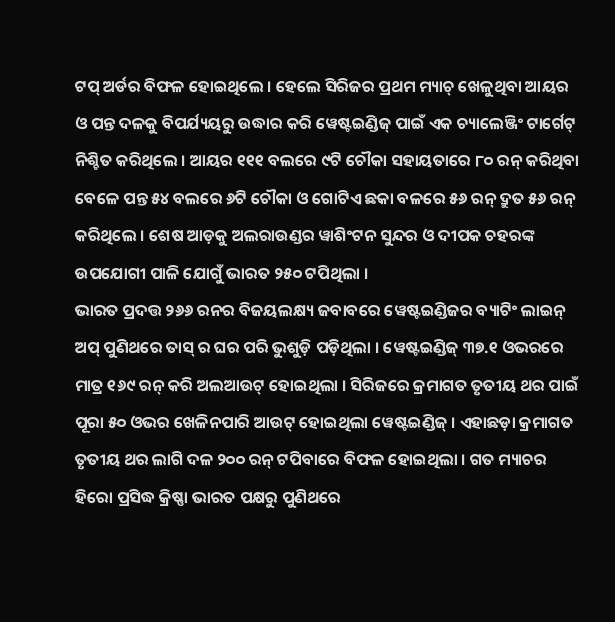ଟପ୍ ଅର୍ଡର ବିଫଳ ହୋଇଥିଲେ । ହେଲେ ସିରିଜର ପ୍ରଥମ ମ୍ୟାଚ୍ ଖେଳୁଥିବା ଆୟର ଓ ପନ୍ତ ଦଳକୁ ବିପର୍ଯ୍ୟୟରୁ ଉଦ୍ଧାର କରି ୱେଷ୍ଟଇଣ୍ଡିଜ୍ ପାଇଁ ଏକ ଚ୍ୟାଲେଞ୍ଜିଂ ଟାର୍ଗେଟ୍ ନିଶ୍ଚିତ କରିଥିଲେ । ଆୟର ୧୧୧ ବଲରେ ୯ଟି ଚୌକା ସହାୟତାରେ ୮୦ ରନ୍ କରିଥିବା ବେଳେ ପନ୍ତ ୫୪ ବଲରେ ୬ଟି ଚୌକା ଓ ଗୋଟିଏ ଛକା ବଳରେ ୫୬ ରନ୍ ଦ୍ରୁତ ୫୬ ରନ୍ କରିଥିଲେ । ଶେଷ ଆଡ଼କୁ ଅଲରାଉଣ୍ଡର ୱାଶିଂଟନ ସୁନ୍ଦର ଓ ଦୀପକ ଚହରଙ୍କ ଉପଯୋଗୀ ପାଳି ଯୋଗୁଁ ଭାରତ ୨୫୦ ଟପିଥିଲା ।
ଭାରତ ପ୍ରଦତ୍ତ ୨୬୬ ରନର ବିଜୟଲକ୍ଷ୍ୟ ଜବାବରେ ୱେଷ୍ଟଇଣ୍ଡିଜର ବ୍ୟାଟିଂ ଲାଇନ୍ ଅପ୍ ପୁଣିଥରେ ତାସ୍ ର ଘର ପରି ଭୁଶୁଡ଼ି ପଡ଼ିଥିଲା । ୱେଷ୍ଟଇଣ୍ଡିଜ୍ ୩୭.୧ ଓଭରରେ ମାତ୍ର ୧୬୯ ରନ୍ କରି ଅଲଆଉଟ୍ ହୋଇଥିଲା । ସିରିଜରେ କ୍ରମାଗତ ତୃତୀୟ ଥର ପାଇଁ ପୂରା ୫୦ ଓଭର ଖେଳିନପାରି ଆଉଟ୍ ହୋଇଥିଲା ୱେଷ୍ଟଇଣ୍ଡିଜ୍ । ଏହାଛଡ଼ା କ୍ରମାଗତ ତୃତୀୟ ଥର ଲାଗି ଦଳ ୨୦୦ ରନ୍ ଟପିବାରେ ବିଫଳ ହୋଇଥିଲା । ଗତ ମ୍ୟାଚର ହିରୋ ପ୍ରସିଦ୍ଧ କ୍ରିଷ୍ଣା ଭାରତ ପକ୍ଷରୁ ପୁଣିଥରେ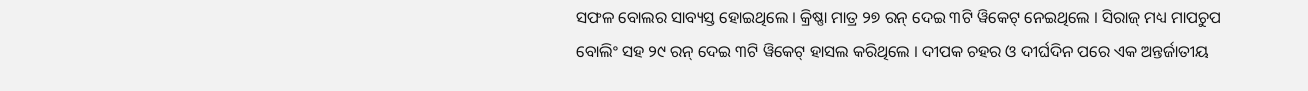ସଫଳ ବୋଲର ସାବ୍ୟସ୍ତ ହୋଇଥିଲେ । କ୍ରିଷ୍ଣା ମାତ୍ର ୨୭ ରନ୍ ଦେଇ ୩ଟି ୱିକେଟ୍ ନେଇଥିଲେ । ସିରାଜ୍ ମଧ୍ୟ ମାପଚୁପ ବୋଲିଂ ସହ ୨୯ ରନ୍ ଦେଇ ୩ଟି ୱିକେଟ୍ ହାସଲ କରିଥିଲେ । ଦୀପକ ଚହର ଓ ଦୀର୍ଘଦିନ ପରେ ଏକ ଅନ୍ତର୍ଜାତୀୟ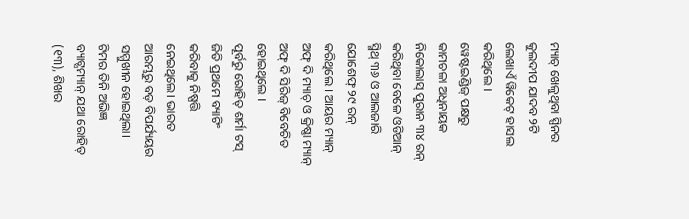ମ୍ୟାଚ୍ ଖେଳୁଥିବା ସ୍ପିନର କୁଲଦୀପ ଯାଦବ ୨ଟି ଲେଖାଏଁ ୱିକେଟ୍ ହାସଲ କରିଥିଲେ ।
ୱେଷ୍ଟଇଣ୍ଡିଜ୍ ପକ୍ଷରୁ କାମଚଳା ଅଧିନାୟକ ନିକୋଲାସ୍ ପୁରାନ ୩୪ ରନ୍ କରିଥିବା ବେଳେ ଓଡିଆନ୍ ସ୍ମିଥ୍ ୩୬ ଓ ଆଲଜାରି ଯୋଶେଫ୍ ୨୯ ରନ୍ କରିଥିଲେ । ଆୟର ମ୍ୟାନ୍ ଅଫ୍ ଦି ମ୍ୟାଚ୍ ଓ କ୍ରିଷ୍ଣା ମ୍ୟାନ୍ ଅଫ୍ ଦି ସିରିଜ୍ ବିବେଚିତ ହୋଇଥିଲେ ।
ପୂର୍ବରୁ ରୋହିତ୍ ଶର୍ମା ଟସ୍ ଜିତି ପ୍ରଥମେ ବ୍ୟାଟିଂ କରିବାକୁ ନିଷ୍ପତ୍ତି ନେଇଥିଲେ। ଭାରତ ଆରମ୍ଭରୁ ବଡ଼ ବିପର୍ଯ୍ୟୟର ସମ୍ମୁଖୀନ ହୋଇଥିଲା। ଟିମର ତିନି ଅଭିଜ୍ଞ ବ୍ୟାଟ୍ସମ୍ୟାନ୍ ଯଥା ରୋହିତ୍ (୧୩), ଶିଖର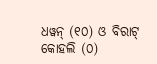ଧୱନ୍ (୧୦) ଓ ବିରାଟ୍ କୋହଲି (୦)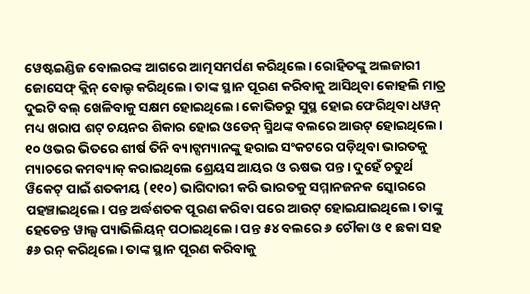ୱେଷ୍ଟଇଣ୍ଡିଜ ବୋଲରଙ୍କ ଆଗରେ ଆତ୍ମସମର୍ପଣ କରିଥିଲେ। ରୋହିତଙ୍କୁ ଅଲଜାରୀ ଜୋସେଫ୍ କ୍ଲିନ୍ ବୋଲ୍ଡ କରିଥିଲେ। ତାଙ୍କ ସ୍ଥାନ ପୂରଣ କରିବାକୁ ଆସିଥିବା କୋହଲି ମାତ୍ର ଦୁଇଟି ବଲ୍ ଖେଳିବାକୁ ସକ୍ଷମ ହୋଇଥିଲେ। କୋଭିଡରୁ ସୁସ୍ଥ ହୋଇ ଫେରିଥିବା ଧୱନ୍ ମଧ୍ୟ ଖରାପ ଶଟ୍ ଚୟନର ଶିକାର ହୋଇ ଓଡେନ୍ ସ୍ମିଥଙ୍କ ବଲରେ ଆଉଟ୍ ହୋଇଥିଲେ।
୧୦ ଓଭର ଭିତରେ ଶୀର୍ଷ ତିନି ବ୍ୟାଟ୍ସମ୍ୟାନଙ୍କୁ ହରାଇ ସଂକଟରେ ପଡ଼ିଥିବା ଭାରତକୁ ମ୍ୟାଚରେ କମବ୍ୟାକ୍ କରାଇଥିଲେ ଶ୍ରେୟସ ଆୟର ଓ ଋଷଭ ପନ୍ତ। ଦୁହେଁ ଚତୁର୍ଥ ୱିକେଟ୍ ପାଇଁ ଶତକୀୟ (୧୧୦) ଭାଗିଦାରୀ କରି ଭାରତକୁ ସମ୍ମାନଜନକ ସ୍କୋରରେ ପହଞ୍ଚାଇଥିଲେ। ପନ୍ତ ଅର୍ଦ୍ଧଶତକ ପୂରଣ କରିବା ପରେ ଆଉଟ୍ ହୋଇଯାଇଥିଲେ। ତାଙ୍କୁ ହେଡେନ୍ତ ୱାଲ୍ସ ପ୍ୟାଭିଲିୟନ୍ ପଠାଇଥିଲେ। ପନ୍ତ ୫୪ ବଲରେ ୬ ଚୌକା ଓ ୧ ଛକା ସହ ୫୬ ରନ୍ କରିଥିଲେ। ତାଙ୍କ ସ୍ଥାନ ପୂରଣ କରିବାକୁ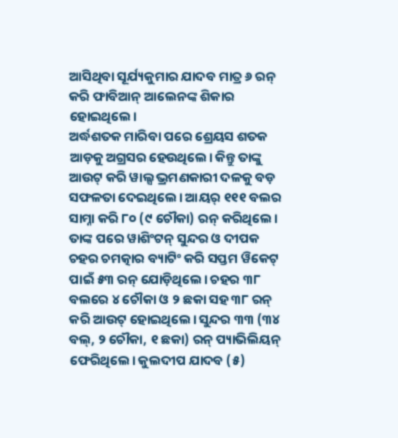ଆସିଥିବା ସୂର୍ଯ୍ୟକୁମାର ଯାଦବ ମାତ୍ର ୬ ରନ୍ କରି ଫାବିଆନ୍ ଆଲେନଙ୍କ ଶିକାର ହୋଇଥିଲେ।
ଅର୍ଦ୍ଧଶତକ ମାରିବା ପରେ ଶ୍ରେୟସ ଶତକ ଆଡ଼କୁ ଅଗ୍ରସର ହେଉଥିଲେ। କିନ୍ତୁ ତାଙ୍କୁ ଆଉଟ୍ କରି ୱାଲ୍ସ ଭ୍ରମଣକାରୀ ଦଳକୁ ବଡ଼ ସଫଳତା ଦେଇଥିଲେ। ଆୟର୍ ୧୧୧ ବଲର ସାମ୍ନା କରି ୮୦ (୯ ଚୌକା) ରନ୍ କରିଥିଲେ। ତାଙ୍କ ପରେ ୱାଶିଂଟନ୍ ସୁନ୍ଦର ଓ ଦୀପକ ଚହର ଚମତ୍କାର ବ୍ୟାଟିଂ କରି ସପ୍ତମ ୱିକେଟ୍ ପାଇଁ ୫୩ ରନ୍ ଯୋଡ଼ିଥିଲେ। ଚହର ୩୮ ବଲରେ ୪ ଚୌକା ଓ ୨ ଛକା ସହ ୩୮ ରନ୍ କରି ଆଉଟ୍ ହୋଇଥିଲେ। ସୁନ୍ଦର ୩୩ (୩୪ ବଲ୍, ୨ ଚୌକା, ୧ ଛକା) ରନ୍ ପ୍ୟାଭିଲିୟନ୍ ଫେରିଥିଲେ। କୁଲଦୀପ ଯାଦବ (୫)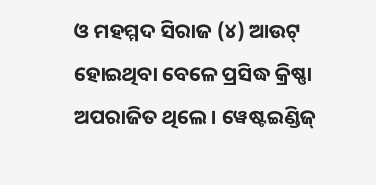ଓ ମହମ୍ମଦ ସିରାଜ (୪) ଆଉଟ୍ ହୋଇଥିବା ବେଳେ ପ୍ରସିଦ୍ଧ କ୍ରିଷ୍ଣା ଅପରାଜିତ ଥିଲେ। ୱେଷ୍ଟଇଣ୍ଡିଜ୍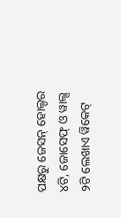ପକ୍ଷରୁ ଜେସନ୍ ହୋଲ୍ଡର ୪ଟି, ଜୋସେଫ୍ ଓ ୱାଲ୍ସ ୨ଟି ଲେଖାଏ ୱିକେଟ୍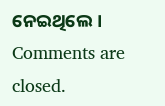ନେଇଥିଲେ।
Comments are closed.